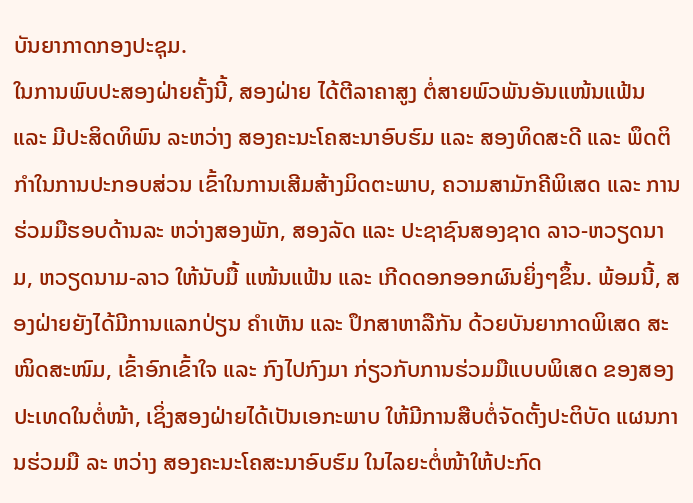ບັນຍາກາດກອງປະຊຸມ.
ໃນການພົບປະສອງຝ່າຍຄັ້ງນີ້, ສອງຝ່າຍ ໄດ້ຕີລາຄາສູງ ຕໍ່ສາຍພົວພັນອັນແໜ້ນແຟ້ນ ແລະ ມີປະສິດທິພົນ ລະຫວ່າງ ສອງຄະນະໂຄສະນາອົບຮົມ ແລະ ສອງທິດສະດີ ແລະ ພຶດຕິກໍາໃນການປະກອບສ່ວນ ເຂົ້າໃນການເສີມສ້າງມິດຕະພາບ, ຄວາມສາມັກຄີພິເສດ ແລະ ການຮ່ວມມືຮອບດ້ານລະ ຫວ່າງສອງພັກ, ສອງລັດ ແລະ ປະຊາຊົນສອງຊາດ ລາວ-ຫວຽດນາມ, ຫວຽດນາມ-ລາວ ໃຫ້ນັບມື້ ແໜ້ນແຟ້ນ ແລະ ເກີດດອກອອກຜົນຍິ່ງໆຂຶ້ນ. ພ້ອມນີ້, ສອງຝ່າຍຍັງໄດ້ມີການແລກປ່ຽນ ຄໍາເຫັນ ແລະ ປຶກສາຫາລືກັນ ດ້ວຍບັນຍາກາດພິເສດ ສະໜິດສະໜົມ, ເຂົ້າອົກເຂົ້າໃຈ ແລະ ກົງໄປກົງມາ ກ່ຽວກັບການຮ່ວມມືແບບພິເສດ ຂອງສອງປະເທດໃນຕໍ່ໜ້າ, ເຊິ່ງສອງຝ່າຍໄດ້ເປັນເອກະພາບ ໃຫ້ມີການສືບຕໍ່ຈັດຕັ້ງປະຕິບັດ ແຜນການຮ່ວມມື ລະ ຫວ່າງ ສອງຄະນະໂຄສະນາອົບຮົມ ໃນໄລຍະຕໍ່ໜ້າໃຫ້ປະກົດ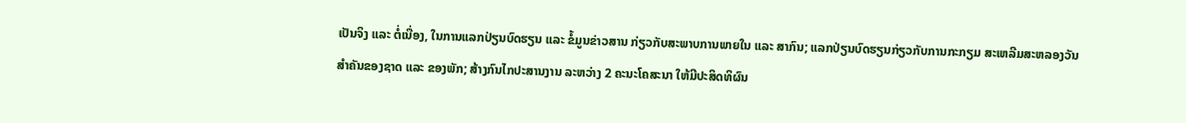ເປັນຈິງ ແລະ ຕໍ່ເນື່ອງ, ໃນການແລກປ່ຽນບົດຮຽນ ແລະ ຂໍ້ມູນຂ່າວສານ ກ່ຽວກັບສະພາບການພາຍໃນ ແລະ ສາກົນ; ແລກປ່ຽນບົດຮຽນກ່ຽວກັບການກະກຽມ ສະເຫລີມສະຫລອງວັນສໍາຄັນຂອງຊາດ ແລະ ຂອງພັກ; ສ້າງກົນໄກປະສານງານ ລະຫວ່າງ 2 ຄະນະໂຄສະນາ ໃຫ້ມີປະສິດທິຜົນ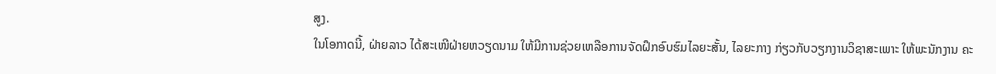ສູງ.
ໃນໂອກາດນີ້, ຝ່າຍລາວ ໄດ້ສະເໜີຝ່າຍຫວຽດນາມ ໃຫ້ມີການຊ່ວຍເຫລືອການຈັດຝຶກອົບຮົມໄລຍະສັ້ນ, ໄລຍະກາງ ກ່ຽວກັບວຽກງານວິຊາສະເພາະ ໃຫ້ພະນັກງານ ຄະ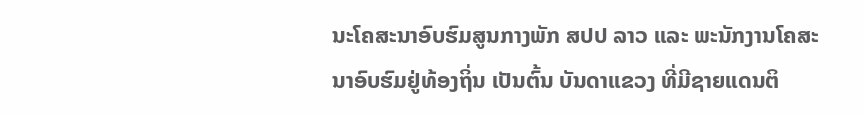ນະໂຄສະນາອົບຮົມສູນກາງພັກ ສປປ ລາວ ແລະ ພະນັກງານໂຄສະນາອົບຮົມຢູ່ທ້ອງຖິ່ນ ເປັນຕົ້ນ ບັນດາແຂວງ ທີ່ມີຊາຍແດນຕິ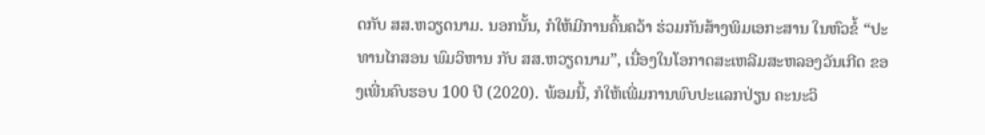ດກັບ ສສ.ຫວຽດນາມ. ນອກນັ້ນ, ກໍໃຫ້ມີການຄົ້ນຄວ້າ ຮ່ວມກັນສ້າງພິມເອກະສານ ໃນຫົວຂໍ້ “ປະທານໄກສອນ ພົມວິຫານ ກັບ ສສ.ຫວຽດນາມ”, ເນື່ອງໃນໂອກາດສະເຫລີມສະຫລອງວັນເກີດ ຂອງເພີ່ນຄົບຮອບ 100 ປີ (2020). ພ້ອມນີ້, ກໍໃຫ້ເພີ່ມການພົບປະແລກປ່ຽນ ຄະນະວິ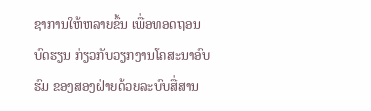ຊາການໃຫ້ຫລາຍຂຶ້ນ ເພື່ອທອດຖອນບົດຮຽນ ກ່ຽວກັບວຽກງານໂຄສະນາອົບຮົມ ຂອງສອງຝ່າຍດ້ວຍລະບົບສື່ສານ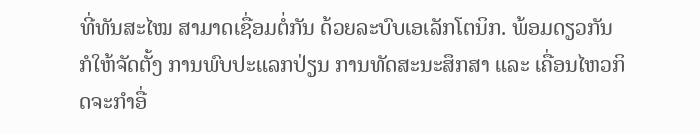ທີ່ທັນສະໄໝ ສາມາດເຊື່ອມຕໍ່ກັນ ດ້ວຍລະບົບເອເລັກໂຕນິກ. ພ້ອມດຽວກັນ ກໍໃຫ້ຈັດຕັ້ງ ການພົບປະແລກປ່ຽນ ການທັດສະນະສຶກສາ ແລະ ເຄື່ອນໄຫວກິດຈະກໍາອື່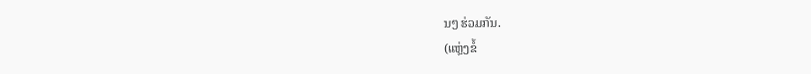ນໆ ຮ່ວມກັນ.
(ແຫຼ່ງຂໍ້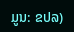ມູນ: ຂປລ)